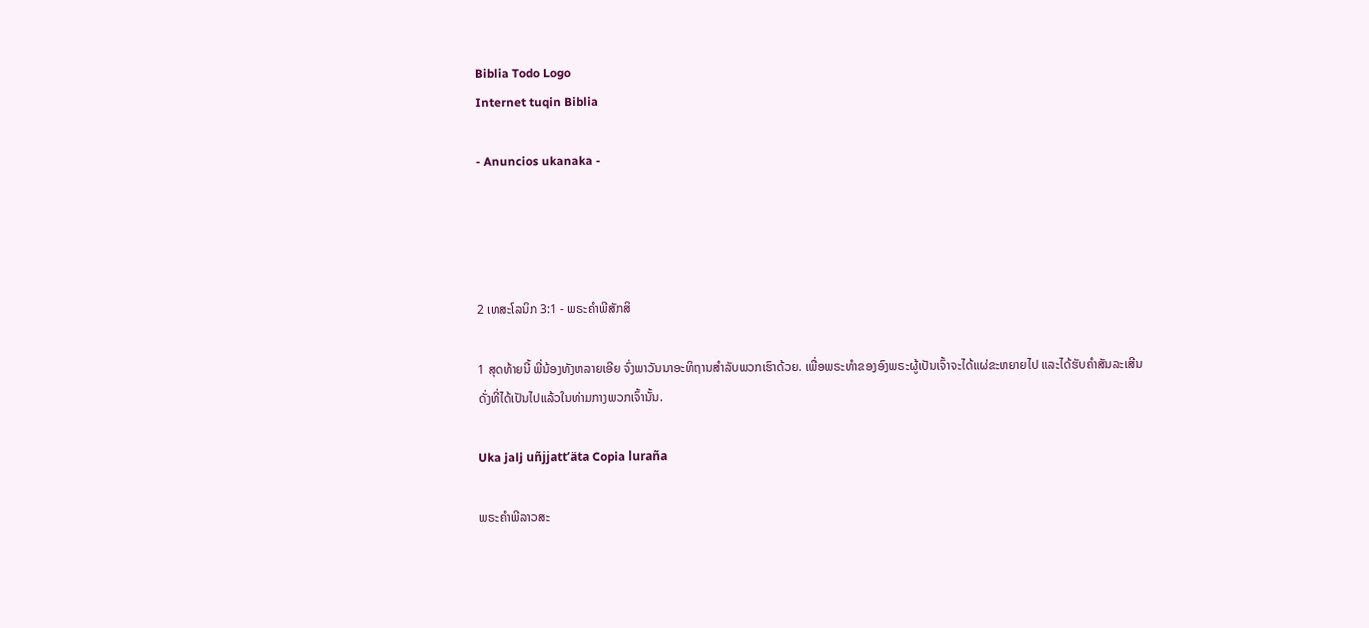Biblia Todo Logo
Internet tuqin Biblia

- Anuncios ukanaka -




2 ເທສະໂລນິກ 3:1 - ພຣະຄຳພີສັກສິ

1 ສຸດທ້າຍນີ້ ພີ່ນ້ອງທັງຫລາຍເອີຍ ຈົ່ງພາວັນນາອະທິຖານສຳລັບພວກເຮົາດ້ວຍ. ເພື່ອພຣະທຳຂອງອົງພຣະຜູ້ເປັນເຈົ້າຈະໄດ້ແຜ່ຂະຫຍາຍໄປ ແລະໄດ້ຮັບຄຳສັນລະເສີນ ດັ່ງທີ່ໄດ້ເປັນໄປແລ້ວໃນທ່າມກາງພວກເຈົ້ານັ້ນ.

Uka jalj uñjjattʼäta Copia luraña

ພຣະຄຳພີລາວສະ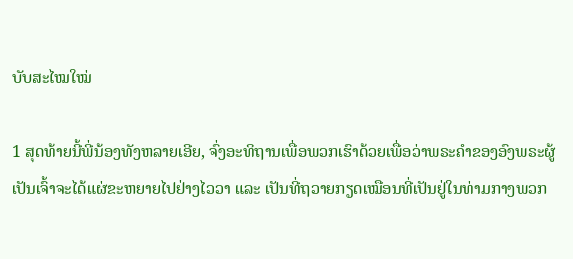ບັບສະໄໝໃໝ່

1 ສຸດທ້າຍນີ້ພີ່ນ້ອງທັງຫລາຍເອີຍ, ຈົ່ງອະທິຖານເພື່ອພວກເຮົາດ້ວຍເພື່ອວ່າພຣະຄຳຂອງອົງພຣະຜູ້ເປັນເຈົ້າຈະໄດ້ແຜ່ຂະຫຍາຍໄປຢ່າງໄວວາ ແລະ ເປັນທີ່ຖວາຍກຽດເໝືອນທີ່ເປັນຢູ່ໃນທ່າມກາງພວກ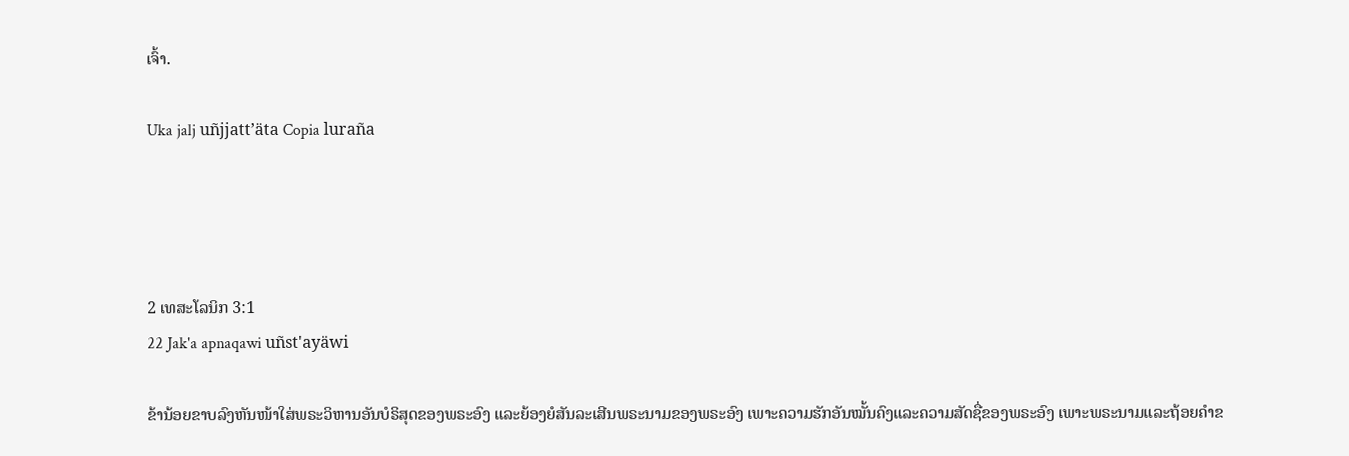ເຈົ້າ.

Uka jalj uñjjattʼäta Copia luraña




2 ເທສະໂລນິກ 3:1
22 Jak'a apnaqawi uñst'ayäwi

ຂ້ານ້ອຍຂາບລົງຫັນໜ້າໃສ່ພຣະວິຫານອັນບໍຣິສຸດຂອງພຣະອົງ ແລະຍ້ອງຍໍສັນລະເສີນພຣະນາມຂອງພຣະອົງ ເພາະຄວາມຮັກອັນໝັ້ນຄົງແລະຄວາມສັດຊື່ຂອງພຣະອົງ ເພາະພຣະນາມແລະຖ້ອຍຄຳຂ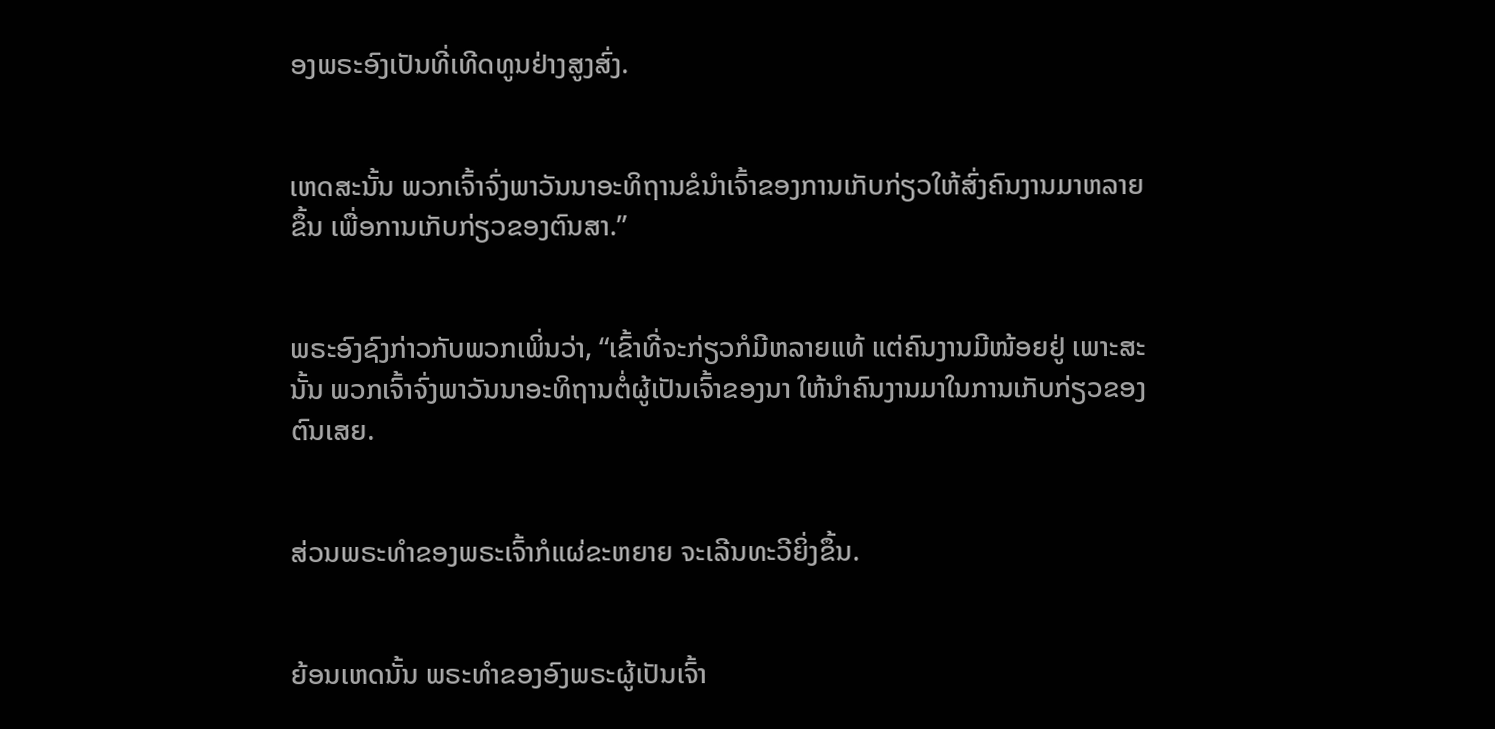ອງພຣະອົງເປັນທີ່ເທີດທູນຢ່າງສູງສົ່ງ.


ເຫດສະນັ້ນ ພວກເຈົ້າຈົ່ງພາວັນນາອະທິຖານຂໍນຳເຈົ້າຂອງການເກັບກ່ຽວໃຫ້ສົ່ງຄົນງານມາຫລາຍຂຶ້ນ ເພື່ອການເກັບກ່ຽວຂອງຕົນສາ.”


ພຣະອົງຊົງກ່າວກັບພວກເພິ່ນວ່າ, “ເຂົ້າທີ່ຈະກ່ຽວກໍມີຫລາຍແທ້ ແຕ່ຄົນງານມີໜ້ອຍຢູ່ ເພາະສະນັ້ນ ພວກເຈົ້າຈົ່ງພາວັນນາອະທິຖານຕໍ່ຜູ້ເປັນເຈົ້າຂອງນາ ໃຫ້ນຳຄົນງານມາໃນການເກັບກ່ຽວຂອງຕົນເສຍ.


ສ່ວນພຣະທຳຂອງພຣະເຈົ້າກໍແຜ່ຂະຫຍາຍ ຈະເລີນທະວີຍິ່ງຂຶ້ນ.


ຍ້ອນເຫດນັ້ນ ພຣະທຳຂອງອົງພຣະຜູ້ເປັນເຈົ້າ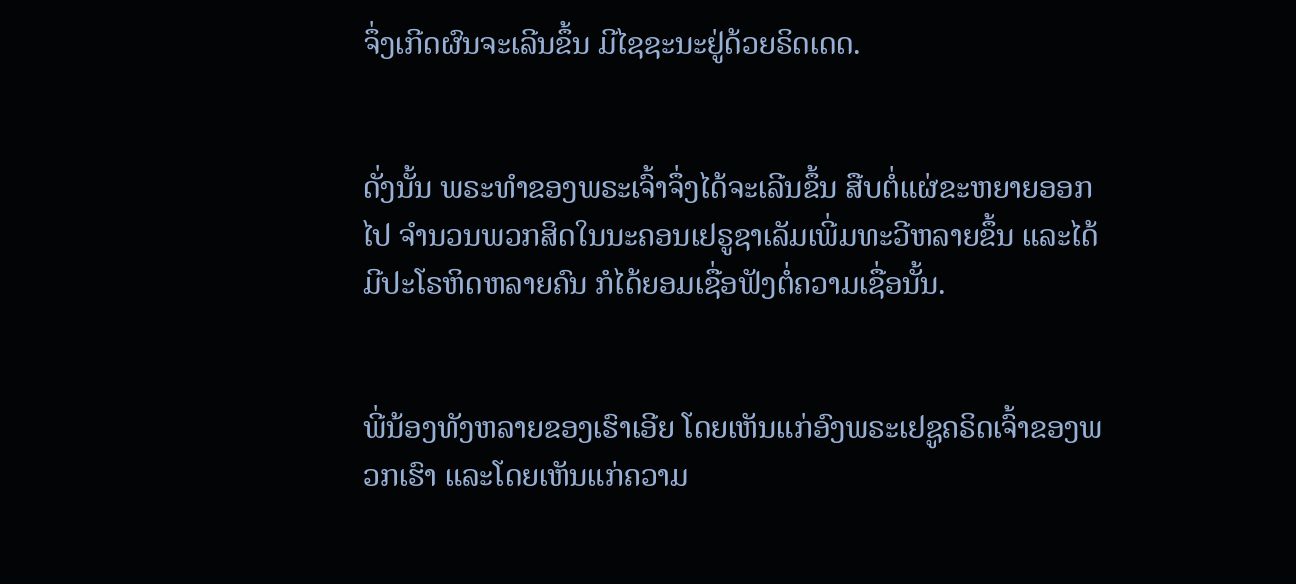ຈຶ່ງເກີດຜົນຈະເລີນຂຶ້ນ ມີໄຊຊະນະຢູ່ດ້ວຍຣິດເດດ.


ດັ່ງນັ້ນ ພຣະທຳຂອງພຣະເຈົ້າຈຶ່ງໄດ້ຈະເລີນຂຶ້ນ ສືບຕໍ່ແຜ່ຂະຫຍາຍອອກໄປ ຈຳນວນພວກສິດໃນນະຄອນເຢຣູຊາເລັມເພີ່ມທະວີຫລາຍຂຶ້ນ ແລະໄດ້ມີປະໂຣຫິດຫລາຍຄົນ ກໍໄດ້ຍອມເຊື່ອຟັງຕໍ່ຄວາມເຊື່ອນັ້ນ.


ພີ່ນ້ອງທັງຫລາຍຂອງເຮົາເອີຍ ໂດຍເຫັນແກ່ອົງພຣະເຢຊູຄຣິດເຈົ້າຂອງພວກເຮົາ ແລະໂດຍເຫັນແກ່ຄວາມ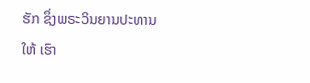ຮັກ ຊຶ່ງພຣະວິນຍານປະທານໃຫ້ ເຮົາ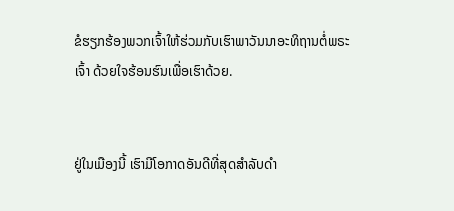ຂໍຮຽກຮ້ອງພວກເຈົ້າໃຫ້ຮ່ວມກັບເຮົາພາວັນນາອະທິຖານຕໍ່ພຣະເຈົ້າ ດ້ວຍໃຈຮ້ອນຮົນເພື່ອເຮົາດ້ວຍ.


ຢູ່ໃນເມືອງນີ້ ເຮົາມີໂອກາດອັນດີທີ່ສຸດສຳລັບດຳ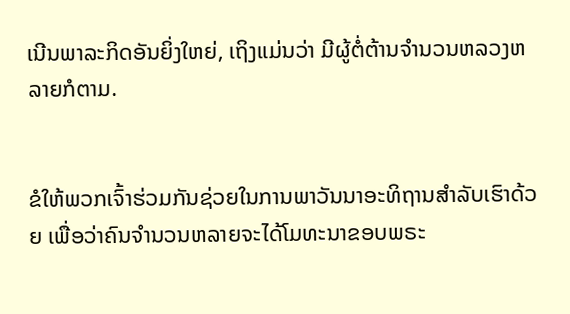ເນີນພາລະກິດອັນຍິ່ງໃຫຍ່, ເຖິງແມ່ນວ່າ ມີຜູ້ຕໍ່ຕ້ານຈຳນວນຫລວງຫລາຍກໍຕາມ.


ຂໍໃຫ້ພວກເຈົ້າຮ່ວມກັນຊ່ວຍໃນການພາວັນນາອະທິຖານສຳລັບເຮົາດ້ວຍ ເພື່ອວ່າຄົນຈຳນວນຫລາຍຈະໄດ້ໂມທະນາຂອບພຣະ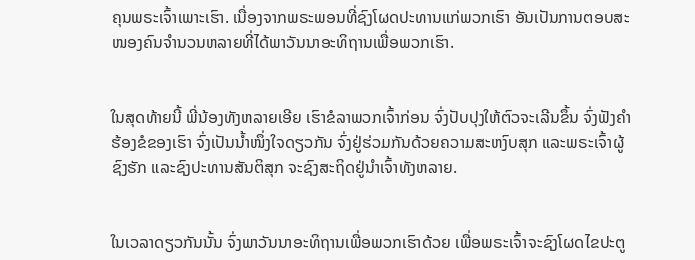ຄຸນພຣະເຈົ້າເພາະເຮົາ. ເນື່ອງຈາກພຣະພອນທີ່ຊົງໂຜດປະທານແກ່ພວກເຮົາ ອັນເປັນການຕອບສະໜອງຄົນຈຳນວນຫລາຍທີ່ໄດ້ພາວັນນາອະທິຖານເພື່ອພວກເຮົາ.


ໃນສຸດທ້າຍນີ້ ພີ່ນ້ອງທັງຫລາຍເອີຍ ເຮົາຂໍລາພວກເຈົ້າກ່ອນ ຈົ່ງປັບປຸງໃຫ້ຕົວຈະເລີນຂຶ້ນ ຈົ່ງຟັງຄຳຮ້ອງຂໍຂອງເຮົາ ຈົ່ງເປັນນໍ້າໜຶ່ງໃຈດຽວກັນ ຈົ່ງຢູ່ຮ່ວມກັນດ້ວຍຄວາມສະຫງົບສຸກ ແລະພຣະເຈົ້າຜູ້ຊົງຮັກ ແລະຊົງປະທານສັນຕິສຸກ ຈະຊົງສະຖິດຢູ່ນຳເຈົ້າທັງຫລາຍ.


ໃນເວລາດຽວກັນນັ້ນ ຈົ່ງພາວັນນາອະທິຖານເພື່ອພວກເຮົາດ້ວຍ ເພື່ອພຣະເຈົ້າຈະຊົງໂຜດໄຂປະຕູ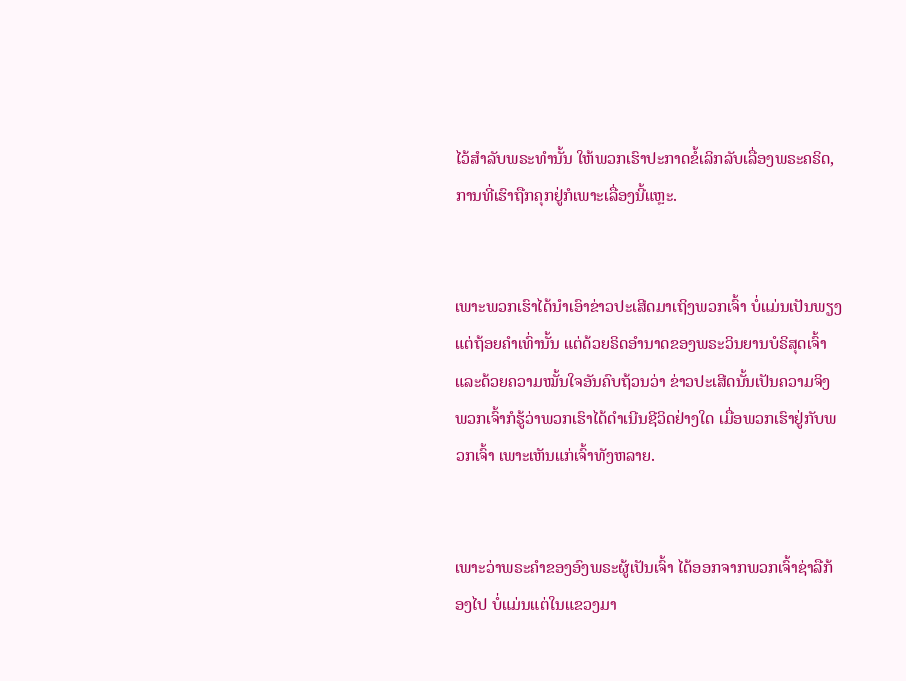ໄວ້ສຳລັບພຣະທຳນັ້ນ ໃຫ້ພວກເຮົາປະກາດຂໍ້ເລິກລັບເລື່ອງພຣະຄຣິດ, ການທີ່ເຮົາຖືກຄຸກຢູ່ກໍເພາະເລື່ອງນີ້ແຫຼະ.


ເພາະພວກເຮົາໄດ້ນຳເອົາຂ່າວປະເສີດມາເຖິງພວກເຈົ້າ ບໍ່ແມ່ນເປັນພຽງແຕ່ຖ້ອຍຄຳເທົ່ານັ້ນ ແຕ່ດ້ວຍຣິດອຳນາດຂອງພຣະວິນຍານບໍຣິສຸດເຈົ້າ ແລະດ້ວຍຄວາມໝັ້ນໃຈອັນຄົບຖ້ວນວ່າ ຂ່າວປະເສີດນັ້ນເປັນຄວາມຈິງ ພວກເຈົ້າກໍຮູ້ວ່າພວກເຮົາໄດ້ດຳເນີນຊີວິດຢ່າງໃດ ເມື່ອພວກເຮົາຢູ່ກັບພວກເຈົ້າ ເພາະເຫັນແກ່ເຈົ້າທັງຫລາຍ.


ເພາະວ່າພຣະຄຳຂອງອົງພຣະຜູ້ເປັນເຈົ້າ ໄດ້ອອກຈາກພວກເຈົ້າຊ່າລືກ້ອງໄປ ບໍ່ແມ່ນແຕ່ໃນແຂວງມາ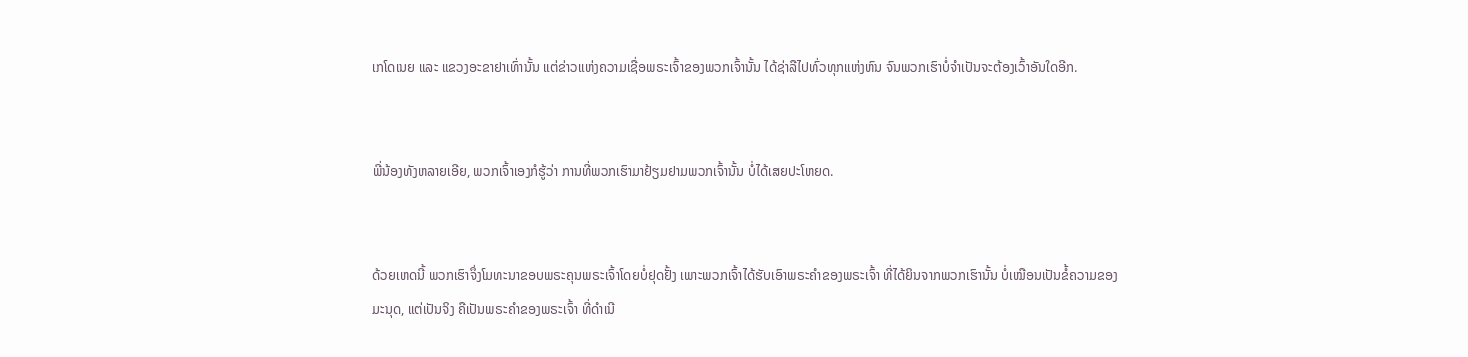ເກໂດເນຍ ແລະ ແຂວງອະຂາຢາເທົ່ານັ້ນ ແຕ່ຂ່າວແຫ່ງຄວາມເຊື່ອພຣະເຈົ້າຂອງພວກເຈົ້ານັ້ນ ໄດ້ຊ່າລືໄປທົ່ວທຸກແຫ່ງຫົນ ຈົນພວກເຮົາບໍ່ຈຳເປັນຈະຕ້ອງເວົ້າອັນໃດອີກ.


ພີ່ນ້ອງທັງຫລາຍເອີຍ, ພວກເຈົ້າເອງກໍຮູ້ວ່າ ການທີ່ພວກເຮົາມາຢ້ຽມຢາມພວກເຈົ້ານັ້ນ ບໍ່ໄດ້ເສຍປະໂຫຍດ.


ດ້ວຍເຫດນີ້ ພວກເຮົາຈຶ່ງໂມທະນາຂອບພຣະຄຸນພຣະເຈົ້າໂດຍບໍ່ຢຸດຢັ້ງ ເພາະພວກເຈົ້າໄດ້ຮັບເອົາພຣະຄຳຂອງພຣະເຈົ້າ ທີ່ໄດ້ຍິນຈາກພວກເຮົານັ້ນ ບໍ່ເໝືອນເປັນຂໍ້ຄວາມຂອງມະນຸດ, ແຕ່ເປັນຈິງ ຄືເປັນພຣະຄຳຂອງພຣະເຈົ້າ ທີ່ດຳເນີ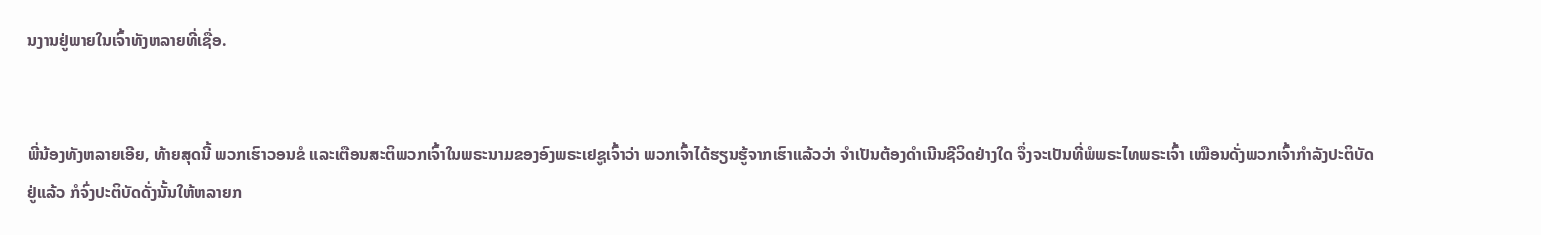ນງານຢູ່ພາຍໃນເຈົ້າທັງຫລາຍທີ່ເຊື່ອ.


ພີ່ນ້ອງທັງຫລາຍເອີຍ, ທ້າຍສຸດນີ້ ພວກເຮົາວອນຂໍ ແລະເຕືອນສະຕິພວກເຈົ້າໃນພຣະນາມຂອງອົງພຣະເຢຊູເຈົ້າວ່າ ພວກເຈົ້າໄດ້ຮຽນຮູ້ຈາກເຮົາແລ້ວວ່າ ຈຳເປັນຕ້ອງດຳເນີນຊີວິດຢ່າງໃດ ຈຶ່ງຈະເປັນທີ່ພໍພຣະໄທພຣະເຈົ້າ ເໝືອນດັ່ງພວກເຈົ້າກຳລັງປະຕິບັດຢູ່ແລ້ວ ກໍຈົ່ງປະຕິບັດດັ່ງນັ້ນໃຫ້ຫລາຍກ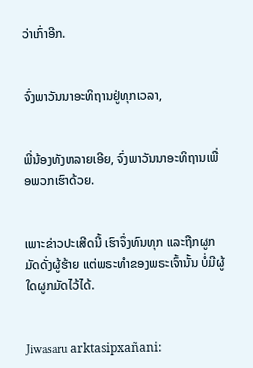ວ່າເກົ່າອີກ.


ຈົ່ງພາວັນນາອະທິຖານຢູ່ທຸກເວລາ,


ພີ່ນ້ອງທັງຫລາຍເອີຍ, ຈົ່ງພາວັນນາອະທິຖານເພື່ອພວກເຮົາດ້ວຍ.


ເພາະຂ່າວປະເສີດນີ້ ເຮົາຈຶ່ງທົນທຸກ ແລະຖືກຜູກມັດດັ່ງຜູ້ຮ້າຍ ແຕ່ພຣະທຳຂອງພຣະເຈົ້ານັ້ນ ບໍ່ມີຜູ້ໃດຜູກມັດໄວ້ໄດ້.


Jiwasaru arktasipxañani: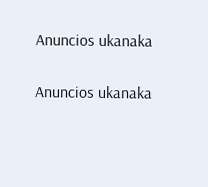Anuncios ukanaka


Anuncios ukanaka